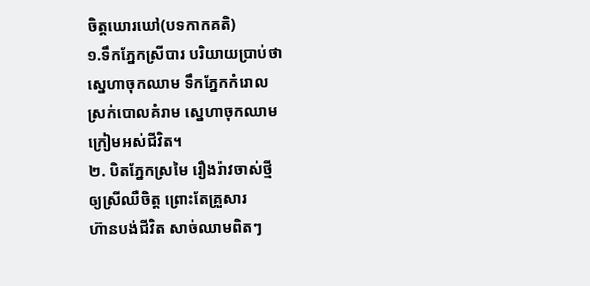ចិត្តឃោរឃៅ(បទកាកគតិ)
១.ទឹកភ្នែកស្រីបារ បរិយាយប្រាប់ថា
ស្នេហាចុកឈាម ទឹកភ្នែកកំរោល
ស្រក់បោលគំរាម ស្នេហាចុកឈាម
ក្រៀមអស់ជីវិត។
២. បិតភ្នែកស្រមៃ រឿងរ៉ាវចាស់ថ្មី
ឲ្យស្រីឈឺចិត្ត ព្រោះតែគ្រួសារ
ហ៊ានបង់ជីវិត សាច់ឈាមពិតៗ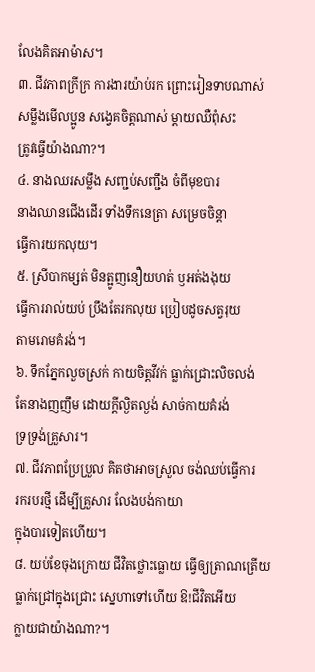លែងគិតអាម៉ាស។
៣. ជីវភាពក្រីក្រ ការងារយ៉ាប់រក ព្រោះរៀនទាបណាស់
សម្លឹងមើលប្អូន សង្វេគចិត្តណាស់ ម្ដាយឈឺពុំសះ
ត្រូវធ្វើយ៉ាងណា?។
៤. នាងឈរសម្លឹង សញ្ជប់សញ្ជឹង ចំពីមុខបារ
នាងឈានជើងដើរ ទាំងទឹកនេត្រា សម្រេចចិន្ដា
ធ្វើការយកលុយ។
៥. ស្រីបាកម្សត់ មិនត្អូញនឿយហត់ ឫអត់ងងុយ
ធ្វើការរាល់យប់ ប្រឹងតែរកលុយ ប្រៀបដូចសត្វរុយ
តាមរោមគំរង់។
៦. ទឹកភ្នែកលួចស្រក់ កាយចិត្តវីវក់ ធ្លាក់ជ្រោះលិចលង់
តែនាងញញឹម ដោយក្ដីល្ងិតល្ងង់ សាច់កាយគំរង់
ទ្រទ្រង់គ្រួសារ។
៧. ជីវភាពប្រែប្រួល គិតថាអាចស្រួល ចង់ឈប់ធ្វើការ
រករបរថ្មី ដើម្បីគ្រួសារ លែងបង់កាយា
ក្នុងបារទៀតហើយ។
៨. យប់ខែចុងក្រោយ ជីវិតថ្លោះធ្លោយ ធ្វើឲ្យត្រាណត្រើយ
ធ្លាក់ជ្រៅក្នុងជ្រោះ ស្នេហាទៅហើយ ឱ!ជីវិតអើយ
ក្លាយជាយ៉ាងណា?។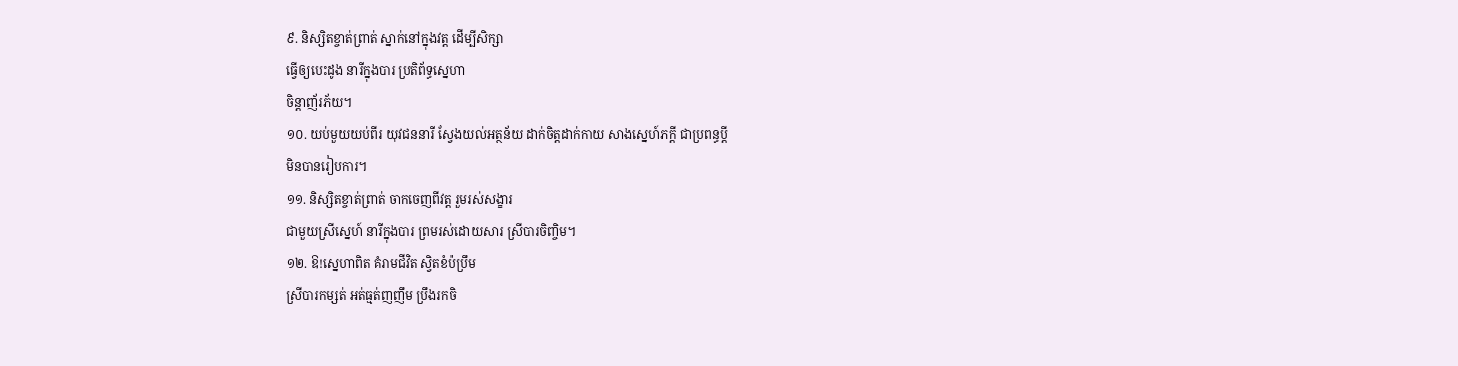៩. និស្សិតខ្ចាត់ព្រាត់ ស្នាក់នៅក្នុងវត្ត ដើម្បីសិក្សា
ធ្វើឲ្យបេះដូង នារីក្នុងបារ ប្រតិព័ទ្ធស្នេហា
ចិន្ដាញ័រភ័យ។
១០. យប់មួយយប់ពីរ យុវជននារី ស្វែងយល់អត្ថន័យ ដាក់ចិត្តដាក់កាយ សាងស្នេហ៍ភក្ដី ជាប្រពន្ធប្ដី
មិនបានរៀបការ។
១១. និស្សិតខ្ចាត់ព្រាត់ ចាកចេញពីវត្ត រួមរស់សង្ខារ
ជាមួយស្រីស្នេហ៍ នារីក្នុងបារ ព្រមរស់ដោយសារ ស្រីបារចិញ្ចិម។
១២. ឱ!ស្នេហាពិត គំរាមជីវិត ស្វិតខំប៉ប្រឹម
ស្រីបារកម្សត់ អត់ធ្មត់ញញឹម ប្រឹងរកចិ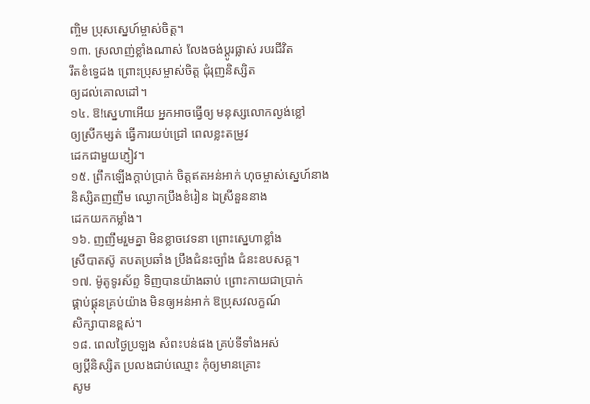ញ្ចិម ប្រុសស្នេហ៍ម្ចាស់ចិត្ត។
១៣. ស្រលាញ់ខ្លាំងណាស់ លែងចង់ប្ដូរផ្លាស់ របរជីវិត
រឹតខំទ្វេដង ព្រោះប្រុសម្ចាស់ចិត្ត ជុំរុញនិស្សិត
ឲ្យដល់គោលដៅ។
១៤. ឱ!ស្នេហាអើយ អ្នកអាចធ្វើឲ្យ មនុស្សលោកល្ងង់ខ្លៅ
ឲ្យស្រីកម្សត់ ធ្វើការយប់ជ្រៅ ពេលខ្លះតម្រូវ
ដេកជាមួយភ្ញៀវ។
១៥. ព្រឹកឡើងក្ដាប់ប្រាក់ ចិត្តឥតអន់អាក់ ហុចម្ចាស់ស្នេហ៍នាង
និស្សិតញញឹម ឈ្ងោកប្រឹងខំរៀន ឯស្រីនួននាង
ដេកយកកម្លាំង។
១៦. ញញឹមរួមគ្នា មិនខ្លាចវេទនា ព្រោះស្នេហាខ្លាំង
ស្រីបាតស៊ូ តបតប្រឆាំង ប្រឹងជំនះច្បាំង ជំនះឧបសគ្គ។
១៧. ម៉ូតូទូរស័ព្ទ ទិញបានយ៉ាងឆាប់ ព្រោះកាយជាប្រាក់
ផ្គាប់ផ្គុនគ្រប់យ៉ាង មិនឲ្យអន់អាក់ ឱប្រុសវលក្ខណ៍
សិក្សាបានខ្ពស់។
១៨. ពេលថ្ងៃប្រឡង សំពះបន់ផង គ្រប់ទីទាំងអស់
ឲ្យប្ដីនិស្សិត ប្រលងជាប់ឈ្មោះ កុំឲ្យមានគ្រោះ
សូម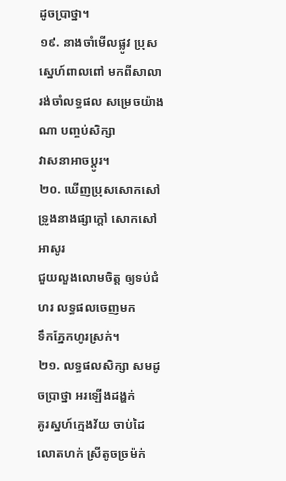ដូចប្រាថ្នា។
១៩. នាងចាំមើលផ្លូវ ប្រុសស្នេហ៍ពាលពៅ មកពីសាលា
រង់ចាំលទ្ធផល សម្រេចយ៉ាងណា បញ្ចប់សិក្សា
វាសនាអាចប្ដូរ។
២០. ឃើញប្រុសសោកសៅ ទ្រូងនាងផ្សាក្ដៅ សោកសៅអាសូរ
ជួយលួងលោមចិត្ត ឲ្យទប់ជំហរ លទ្ធផលចេញមក
ទឹកភ្នែកហូរស្រក់។
២១. លទ្ធផលសិក្សា សមដូចប្រាថ្នា អរឡើងដង្ហក់
គូរស្នហ៍ក្មេងវ័យ ចាប់ដៃលោតហក់ ស្រីតូចច្រម៉ក់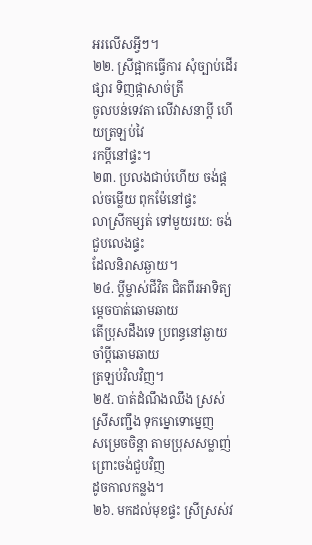អរលើសអ្វីៗ។
២២. ស្រីផ្អាកធ្វើការ សុំច្បាប់ដើរផ្សារ ទិញផ្កាសាច់ត្រី
ចូលបន់ទេវតា លើវាសនាប្ដី ហើយត្រឡប់វៃ
រកប្ដីនៅផ្ទះ។
២៣. ប្រលងជាប់ហើយ ចង់ផ្ដល់ចម្លើយ ពុកម៉ែនៅផ្ទះ
លាស្រីកម្សត់ ទៅមួយរយ: ចង់ជួបលេងផ្ទះ
ដែលនិរាសឆ្ងាយ។
២៤. ប្ដីម្ចាស់ជីវិត ជិតពីរអាទិត្យ ម្ដេចបាត់ឆោមឆាយ
តើប្រុសដឹងទេ ប្រពន្ធនៅឆ្ងាយ ចាំប្ដីឆោមឆាយ
ត្រឡប់វិលវិញ។
២៥. បាត់ដំណឹងឈឹង ស្រស់ស្រីសញ្ជឹង ទុកម្នោទោម្នេញ
សម្រេចចិន្ដា តាមប្រុសសម្លាញ់ ព្រោះចង់ជួបវិញ
ដូចកាលកន្លង។
២៦. មកដល់មុខផ្ទះ ស្រីស្រស់វ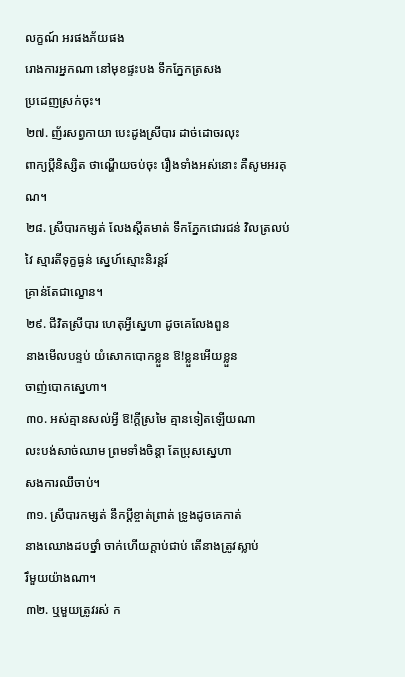លក្ខណ៍ អរផងភ័យផង
រោងការអ្នកណា នៅមុខផ្ទះបង ទឹកភ្នែកត្រសង
ប្រដេញស្រក់ចុះ។
២៧. ញ័រសព្វកាយា បេះដូងស្រីបារ ដាច់ដោចរលុះ
ពាក្យប្ដីនិស្សិត ថាណ្ហើយចប់ចុះ រឿងទាំងអស់នោះ គឺសូមអរគុណ។
២៨. ស្រីបារកម្សត់ លែងស្ដីតមាត់ ទឹកភ្នែកជោរជន់ វិលត្រលប់វៃ ស្មារតីទុក្ខធ្ងន់ ស្នេហ៍ស្មោះនិរន្តរ៍
គ្រាន់តែជាល្ខោន។
២៩. ជីវិតស្រីបារ ហេតុអ្វីស្នេហា ដូចគេលែងពួន
នាងមើលបន្ទប់ យំសោកបោកខ្លួន ឱ!ខ្លួនអើយខ្លួន
ចាញ់បោកស្នេហា។
៣០. អស់គ្មានសល់អ្វី ឱ!ក្ដីស្រមៃ គ្មានទៀតឡើយណា
លះបង់សាច់ឈាម ព្រមទាំងចិន្ដា តែប្រុសស្នេហា
សងការឈឹចាប់។
៣១. ស្រីបារកម្សត់ នឹកប្ដីខ្ចាត់ព្រាត់ ទ្រូងដូចគេកាត់
នាងឈោងដបថ្នាំ ចាក់ហើយក្ដាប់ជាប់ តើនាងត្រូវស្លាប់
រឹមួយយ៉ាងណា។
៣២. ឬមួយត្រូវរស់ ក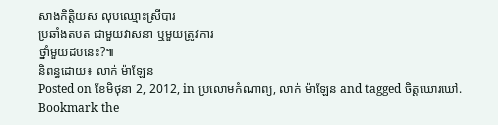សាងកិត្តិយស លុបឈ្មោះស្រីបារ
ប្រឆាំងតបត ជាមួយវាសនា ឬមួយត្រូវការ
ថ្នាំមួយដបនេះ?៕
និពន្ធដោយ៖ លាក់ ម៉ាឡែន
Posted on ខែមិថុនា 2, 2012, in ប្រលោមកំណាព្យ, លាក់ ម៉ាឡែន and tagged ចិត្តឃោរឃៅ. Bookmark the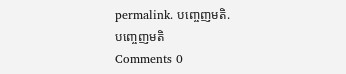permalink. បញ្ចេញមតិ.
បញ្ចេញមតិ
Comments 0